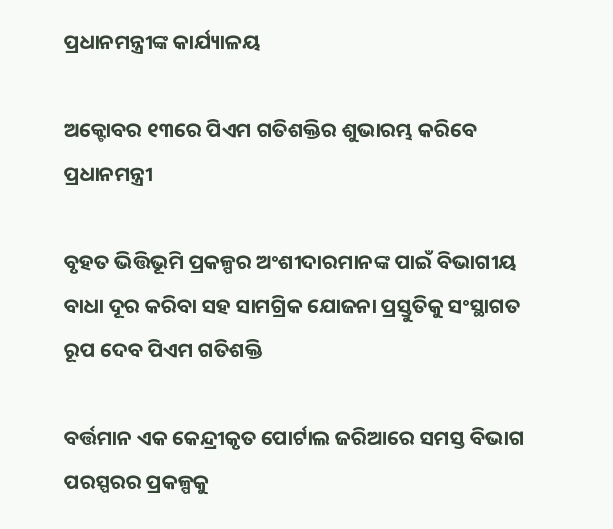ପ୍ରଧାନମନ୍ତ୍ରୀଙ୍କ କାର୍ଯ୍ୟାଳୟ

ଅକ୍ଟୋବର ୧୩ରେ ପିଏମ ଗତିଶକ୍ତିର ଶୁଭାରମ୍ଭ କରିବେ ପ୍ରଧାନମନ୍ତ୍ରୀ

ବୃହତ ଭିତ୍ତିଭୂମି ପ୍ରକଳ୍ପର ଅଂଶୀଦାରମାନଙ୍କ ପାଇଁ ବିଭାଗୀୟ ବାଧା ଦୂର କରିବା ସହ ସାମଗ୍ରିକ ଯୋଜନା ପ୍ରସ୍ତୁତିକୁ ସଂସ୍ଥାଗତ ରୂପ ଦେବ ପିଏମ ଗତିଶକ୍ତି

ବର୍ତ୍ତମାନ ଏକ କେନ୍ଦ୍ରୀକୃତ ପୋର୍ଟାଲ ଜରିଆରେ ସମସ୍ତ ବିଭାଗ ପରସ୍ପରର ପ୍ରକଳ୍ପକୁ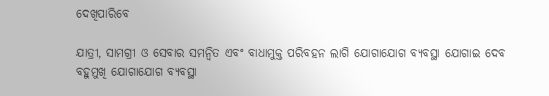ଦେଖିପାରିବେ

ଯାତ୍ରୀ, ସାମଗ୍ରୀ ଓ ସେବାର ସମନ୍ୱିତ ଏବଂ ବାଧାମୁକ୍ତ ପରିବହନ ଲାଗି ଯୋଗାଯୋଗ ବ୍ୟବସ୍ଥା ଯୋଗାଇ ଦେବ ବହୁମୁଖି ଯୋଗାଯୋଗ ବ୍ୟବସ୍ଥା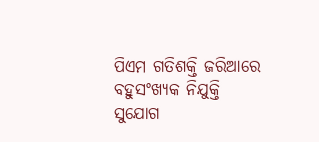ପିଏମ ଗତିଶକ୍ତି ଜରିଆରେ ବହୁସଂଖ୍ୟକ ନିଯୁକ୍ତି ସୁଯୋଗ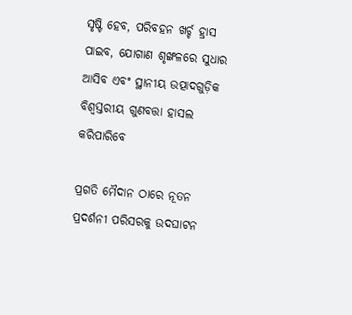ସୃଷ୍ଟି ହେବ, ପରିବହନ ଖର୍ଚ୍ଚ ହ୍ରାସ ପାଇବ, ଯୋଗାଣ ଶୃଙ୍ଖଳରେ ସୁଧାର ଆସିବ ଏବଂ ସ୍ଥାନୀୟ ଉତ୍ପାଦଗୁଡ଼ିକ ବିଶ୍ୱସ୍ତରୀୟ ଗୁଣବତ୍ତା ହାସଲ କରିପାରିବେ

ପ୍ରଗତି ମୈଦାନ ଠାରେ ନୂତନ ପ୍ରଦର୍ଶନୀ ପରିସରକୁ ଉଦଘାଟନ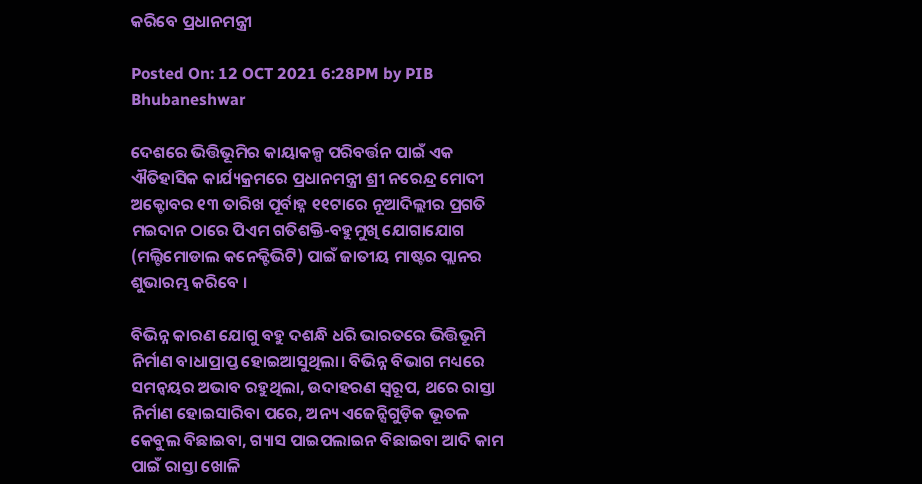କରିବେ ପ୍ରଧାନମନ୍ତ୍ରୀ

Posted On: 12 OCT 2021 6:28PM by PIB Bhubaneshwar

ଦେଶରେ ଭିତ୍ତିଭୂମିର କାୟାକଳ୍ପ ପରିବର୍ତ୍ତନ ପାଇଁ ଏକ ଐତିହାସିକ କାର୍ଯ୍ୟକ୍ରମରେ ପ୍ରଧାନମନ୍ତ୍ରୀ ଶ୍ରୀ ନରେନ୍ଦ୍ର ମୋଦୀ ଅକ୍ଟୋବର ୧୩ ତାରିଖ ପୂର୍ବାହ୍ନ ୧୧ଟାରେ ନୂଆଦିଲ୍ଲୀର ପ୍ରଗତି ମଇଦାନ ଠାରେ ପିଏମ ଗତିଶକ୍ତି-ବହୁମୁଖି ଯୋଗାଯୋଗ (ମଲ୍ଟିମୋଡାଲ କନେକ୍ଟିଭିଟି) ପାଇଁ ଜାତୀୟ ମାଷ୍ଟର ପ୍ଲାନର ଶୁଭାରମ୍ଭ କରିବେ ।

ବିଭିନ୍ନ କାରଣ ଯୋଗୁ ବହୁ ଦଶନ୍ଧି ଧରି ଭାରତରେ ଭିତ୍ତିଭୂମି ନିର୍ମାଣ ବାଧାପ୍ରାପ୍ତ ହୋଇଆସୁଥିଲା। ବିଭିନ୍ନ ବିଭାଗ ମଧ୍ୟରେ ସମନ୍ୱୟର ଅଭାବ ରହୁଥିଲା, ଉଦାହରଣ ସ୍ୱରୂପ, ଥରେ ରାସ୍ତା ନିର୍ମାଣ ହୋଇସାରିବା ପରେ, ଅନ୍ୟ ଏଜେନ୍ସିଗୁଡ଼ିକ ଭୂତଳ କେବୁଲ ବିଛାଇବା, ଗ୍ୟାସ ପାଇପଲାଇନ ବିଛାଇବା ଆଦି କାମ ପାଇଁ ରାସ୍ତା ଖୋଳି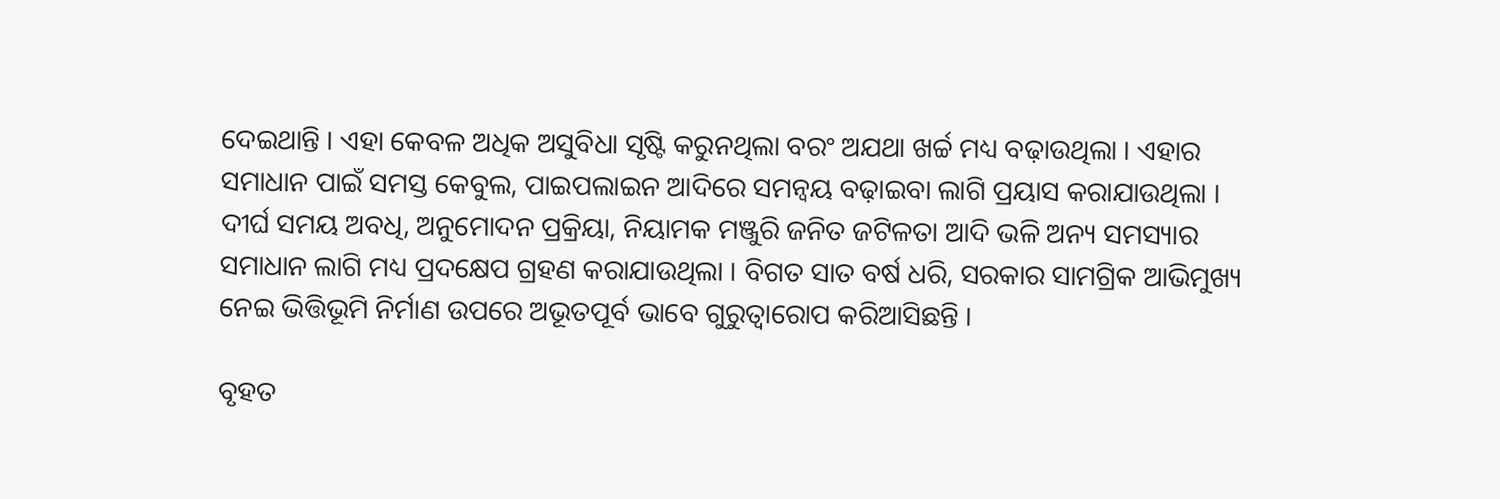ଦେଇଥାନ୍ତି । ଏହା କେବଳ ଅଧିକ ଅସୁବିଧା ସୃଷ୍ଟି କରୁନଥିଲା ବରଂ ଅଯଥା ଖର୍ଚ୍ଚ ମଧ୍ୟ ବଢ଼ାଉଥିଲା । ଏହାର ସମାଧାନ ପାଇଁ ସମସ୍ତ କେବୁଲ, ପାଇପଲାଇନ ଆଦିରେ ସମନ୍ୱୟ ବଢ଼ାଇବା ଲାଗି ପ୍ରୟାସ କରାଯାଉଥିଲା । ଦୀର୍ଘ ସମୟ ଅବଧି, ଅନୁମୋଦନ ପ୍ରକ୍ରିୟା, ନିୟାମକ ମଞ୍ଜୁରି ଜନିତ ଜଟିଳତା ଆଦି ଭଳି ଅନ୍ୟ ସମସ୍ୟାର ସମାଧାନ ଲାଗି ମଧ୍ୟ ପ୍ରଦକ୍ଷେପ ଗ୍ରହଣ କରାଯାଉଥିଲା । ବିଗତ ସାତ ବର୍ଷ ଧରି, ସରକାର ସାମଗ୍ରିକ ଆଭିମୁଖ୍ୟ ନେଇ ଭିତ୍ତିଭୂମି ନିର୍ମାଣ ଉପରେ ଅଭୂତପୂର୍ବ ଭାବେ ଗୁରୁତ୍ୱାରୋପ କରିଆସିଛନ୍ତି ।

ବୃହତ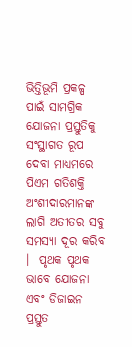ଭିତ୍ତିଭୂମି ପ୍ରକଳ୍ପ ପାଇଁ ସାମଗ୍ରିକ ଯୋଜନା ପ୍ରସ୍ତୁତିକୁ ସଂସ୍ଥାଗତ ରୂପ ଦେବା ମାଧ୍ୟମରେ ପିଏମ ଗତିଶକ୍ତି ଅଂଶୀଦାରମାନଙ୍କ ଲାଗି ଅତୀତର ସବୁ ସମସ୍ୟା ଦୂର କରିବ ।  ପୃଥକ ପୃଥକ ଭାବେ ଯୋଜନା ଏବଂ ଡିଜାଇନ ପ୍ରସ୍ତୁତ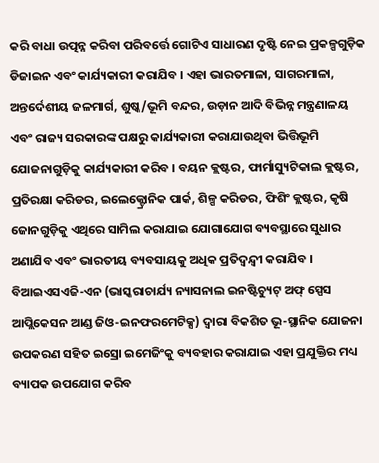କରି ବାଧା ଉତ୍ପନ୍ନ କରିବା ପରିବର୍ତ୍ତେ ଗୋଟିଏ ସାଧାରଣ ଦୃଷ୍ଟି ନେଇ ପ୍ରକଳ୍ପଗୁଡ଼ିକ ଡିଜାଇନ ଏବଂ କାର୍ଯ୍ୟକାରୀ କରାଯିବ । ଏହା ଭାରତମାଳା, ସାଗରମାଳା, ଅନ୍ତର୍ଦେଶୀୟ ଜଳମାର୍ଗ, ଶୁଷ୍କ/ଭୂମି ବନ୍ଦର, ଉଡ଼ାନ ଆଦି ବିଭିନ୍ନ ମନ୍ତ୍ରଣାଳୟ ଏବଂ ରାଜ୍ୟ ସରକାରଙ୍କ ପକ୍ଷରୁ କାର୍ଯ୍ୟକାରୀ କରାଯାଉଥିବା ଭିତ୍ତିଭୂମି ଯୋଜନାଗୁଡ଼ିକୁ କାର୍ଯ୍ୟକାରୀ କରିବ । ବୟନ କ୍ଲଷ୍ଟର, ଫାର୍ମାସ୍ୟୁଟିକାଲ କ୍ଲଷ୍ଟର, ପ୍ରତିରକ୍ଷା କରିଡର, ଇଲେକ୍ଟ୍ରୋନିକ ପାର୍କ, ଶିଳ୍ପ କରିଡର, ଫିଶିଂ କ୍ଲଷ୍ଟର, କୃଷି ଜୋନଗୁଡ଼ିକୁ ଏଥିରେ ସାମିଲ କରାଯାଇ ଯୋଗାଯୋଗ ବ୍ୟବସ୍ଥାରେ ସୁଧାର ଅଣାଯିବ ଏବଂ ଭାରତୀୟ ବ୍ୟବସାୟକୁ ଅଧିକ ପ୍ରତିଦ୍ୱନ୍ଦ୍ୱୀ କରାଯିବ । ବିଆଇଏସଏଜି-ଏନ (ଭାସ୍କରାଚାର୍ଯ୍ୟ ନ୍ୟାସନାଲ ଇନଷ୍ଟିଚ୍ୟୁଟ୍ ଅଫ୍ ସ୍ପେସ ଆପ୍ଲିକେସନ ଆଣ୍ଡ ଜିଓ-ଇନଫରମେଟିକ୍ସ) ଦ୍ୱାରା ବିକଶିତ ଭୂ-ସ୍ଥାନିକ ଯୋଜନା ଉପକରଣ ସହିତ ଇସ୍ରୋ ଇମେଜିଂକୁ ବ୍ୟବହାର କରାଯାଇ ଏହା ପ୍ରଯୁକ୍ତିର ମଧ୍ୟ ବ୍ୟାପକ ଉପଯୋଗ କରିବ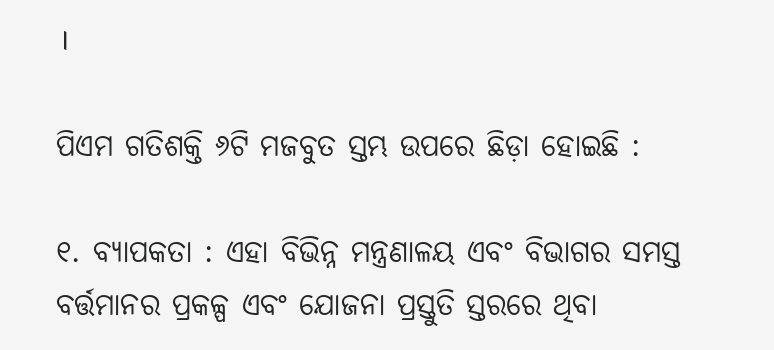।

ପିଏମ ଗତିଶକ୍ତି ୬ଟି ମଜବୁତ ସ୍ତମ୍ଭ ଉପରେ ଛିଡ଼ା ହୋଇଛି :

୧. ବ୍ୟାପକତା : ଏହା ବିଭିନ୍ନ ମନ୍ତ୍ରଣାଳୟ ଏବଂ ବିଭାଗର ସମସ୍ତ ବର୍ତ୍ତମାନର ପ୍ରକଳ୍ପ ଏବଂ ଯୋଜନା ପ୍ରସ୍ତୁତି ସ୍ତରରେ ଥିବା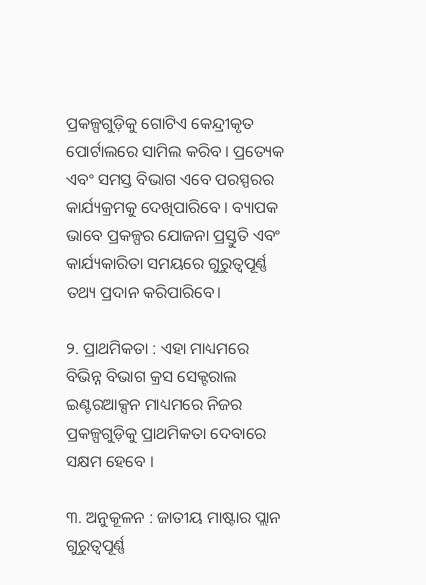ପ୍ରକଳ୍ପଗୁଡ଼ିକୁ ଗୋଟିଏ କେନ୍ଦ୍ରୀକୃତ ପୋର୍ଟାଲରେ ସାମିଲ କରିବ । ପ୍ରତ୍ୟେକ ଏବଂ ସମସ୍ତ ବିଭାଗ ଏବେ ପରସ୍ପରର କାର୍ଯ୍ୟକ୍ରମକୁ ଦେଖିପାରିବେ । ବ୍ୟାପକ ଭାବେ ପ୍ରକଳ୍ପର ଯୋଜନା ପ୍ରସ୍ତୁତି ଏବଂ କାର୍ଯ୍ୟକାରିତା ସମୟରେ ଗୁରୁତ୍ୱପୂର୍ଣ୍ଣ ତଥ୍ୟ ପ୍ରଦାନ କରିପାରିବେ।

୨. ପ୍ରାଥମିକତା : ଏହା ମାଧ୍ୟମରେ ବିଭିନ୍ନ ବିଭାଗ କ୍ରସ ସେକ୍ଟରାଲ ଇଣ୍ଟରଆକ୍ସନ ମାଧ୍ୟମରେ ନିଜର ପ୍ରକଳ୍ପଗୁଡ଼ିକୁ ପ୍ରାଥମିକତା ଦେବାରେ ସକ୍ଷମ ହେବେ ।

୩. ଅନୁକୂଳନ : ଜାତୀୟ ମାଷ୍ଟାର ପ୍ଲାନ ଗୁରୁତ୍ୱପୂର୍ଣ୍ଣ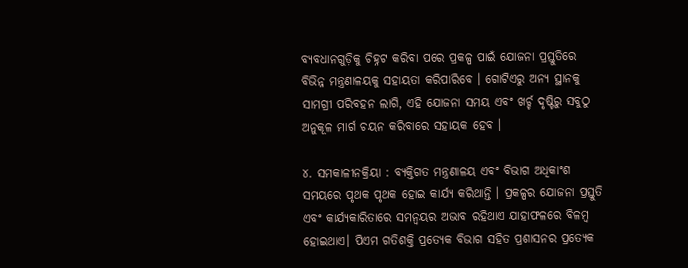ବ୍ୟବଧାନଗୁଡ଼ିକୁ ଚିହ୍ନଟ କରିବା ପରେ ପ୍ରକଳ୍ପ ପାଇଁ ଯୋଜନା ପ୍ରସ୍ତୁତିରେ ବିଭିନ୍ନ ମନ୍ତ୍ରଣାଳୟକୁ ସହାୟତା କରିପାରିବେ । ଗୋଟିଏରୁ ଅନ୍ୟ ସ୍ଥାନକୁ ସାମଗ୍ରୀ ପରିବହନ ଲାଗି, ଏହି ଯୋଜନା ସମୟ ଏବଂ ଖର୍ଚ୍ଚ ଦୃଷ୍ଟିରୁ ସବୁଠୁ ଅନୁକୂଳ ମାର୍ଗ ଚୟନ କରିବାରେ ସହାୟକ ହେବ ।

୪. ସମକାଳୀନକ୍ରିୟା : ବ୍ୟକ୍ତିଗତ ମନ୍ତ୍ରଣାଳୟ ଏବଂ ବିଭାଗ ଅଧିକାଂଶ ସମୟରେ ପୃଥକ ପୃଥକ ହୋଇ କାର୍ଯ୍ୟ କରିଥାନ୍ତି । ପ୍ରକଳ୍ପର ଯୋଜନା ପ୍ରସ୍ତୁତି ଏବଂ କାର୍ଯ୍ୟକାରିତାରେ ସମନ୍ୱୟର ଅଭାବ ରହିଥାଏ ଯାହାଫଳରେ ବିଳମ୍ବ ହୋଇଥାଏ। ପିଏମ ଗତିଶକ୍ତି ପ୍ରତ୍ୟେକ ବିଭାଗ ସହିତ ପ୍ରଶାସନର ପ୍ରତ୍ୟେକ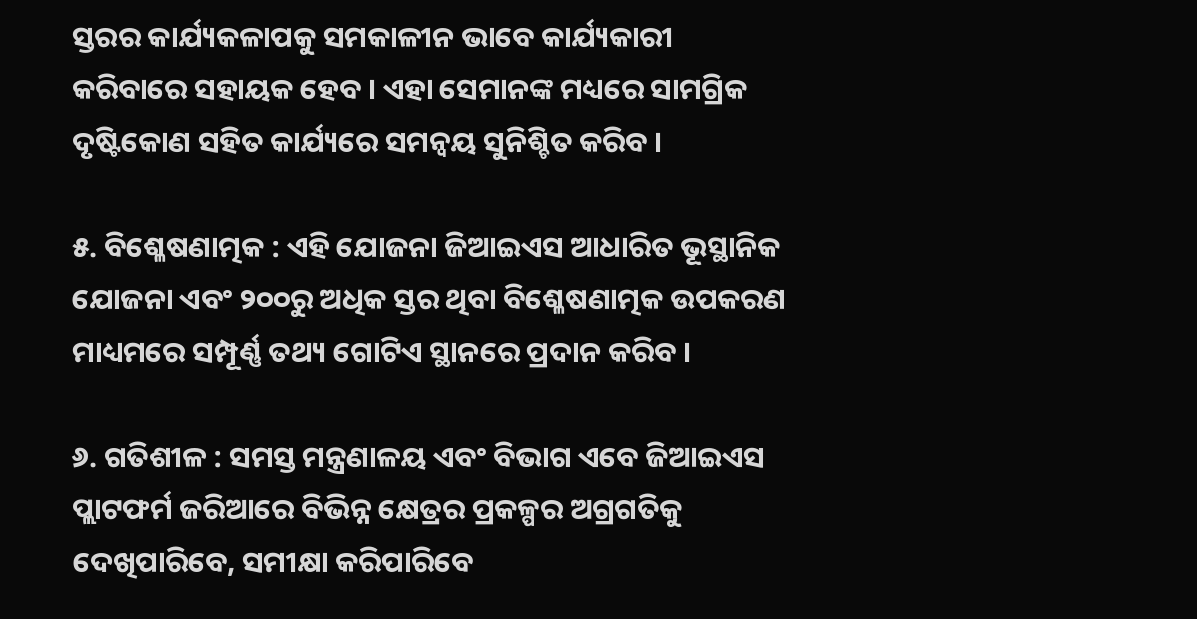ସ୍ତରର କାର୍ଯ୍ୟକଳାପକୁ ସମକାଳୀନ ଭାବେ କାର୍ଯ୍ୟକାରୀ କରିବାରେ ସହାୟକ ହେବ । ଏହା ସେମାନଙ୍କ ମଧ୍ୟରେ ସାମଗ୍ରିକ ଦୃଷ୍ଟିକୋଣ ସହିତ କାର୍ଯ୍ୟରେ ସମନ୍ୱୟ ସୁନିଶ୍ଚିତ କରିବ ।

୫. ବିଶ୍ଳେଷଣାତ୍ମକ : ଏହି ଯୋଜନା ଜିଆଇଏସ ଆଧାରିତ ଭୂସ୍ଥାନିକ ଯୋଜନା ଏବଂ ୨୦୦ରୁ ଅଧିକ ସ୍ତର ଥିବା ବିଶ୍ଳେଷଣାତ୍ମକ ଉପକରଣ ମାଧ୍ୟମରେ ସମ୍ପୂର୍ଣ୍ଣ ତଥ୍ୟ ଗୋଟିଏ ସ୍ଥାନରେ ପ୍ରଦାନ କରିବ ।

୬. ଗତିଶୀଳ : ସମସ୍ତ ମନ୍ତ୍ରଣାଳୟ ଏବଂ ବିଭାଗ ଏବେ ଜିଆଇଏସ ପ୍ଲାଟଫର୍ମ ଜରିଆରେ ବିଭିନ୍ନ କ୍ଷେତ୍ରର ପ୍ରକଳ୍ପର ଅଗ୍ରଗତିକୁ ଦେଖିପାରିବେ, ସମୀକ୍ଷା କରିପାରିବେ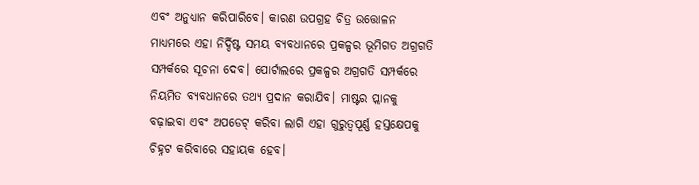ଏବଂ ଅନୁଧ୍ୟାନ କରିପାରିବେ। କାରଣ ଉପଗ୍ରହ ଚିତ୍ର ଉତ୍ତୋଳନ ମାଧ୍ୟମରେ ଏହା ନିର୍ଦ୍ଦିଷ୍ଟ ସମୟ ବ୍ୟବଧାନରେ ପ୍ରକଳ୍ପର ଭୂମିଗତ ଅଗ୍ରଗତି ସମ୍ପର୍କରେ ସୂଚନା ଦେବ। ପୋର୍ଟାଲରେ ପ୍ରକଳ୍ପର ଅଗ୍ରଗତି ସମ୍ପର୍କରେ ନିୟମିତ ବ୍ୟବଧାନରେ ତଥ୍ୟ ପ୍ରଦାନ କରାଯିବ। ମାଷ୍ଟର ପ୍ଲାନକୁ ବଢ଼ାଇବା ଏବଂ ଅପଡେଟ୍ କରିବା ଲାଗି ଏହା ଗୁରୁତ୍ୱପୂର୍ଣ୍ଣ ହସ୍ତକ୍ଷେପକୁ ଚିହ୍ନଟ କରିବାରେ ସହାୟକ ହେବ।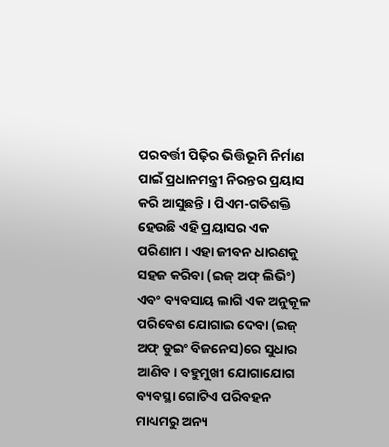ପରବର୍ତ୍ତୀ ପିଢ଼ିର ଭିତ୍ତିଭୂମି ନିର୍ମାଣ ପାଇଁ ପ୍ରଧାନମନ୍ତ୍ରୀ ନିରନ୍ତର ପ୍ରୟାସ କରି ଆସୁଛନ୍ତି । ପିଏମ-ଗତିଶକ୍ତି ହେଉଛି ଏହି ପ୍ରୟାସର ଏକ ପରିଣାମ । ଏହା ଜୀବନ ଧାରଣକୁ ସହଜ କରିବା (ଇଜ୍ ଅଫ୍ ଲିଭିଂ) ଏବଂ ବ୍ୟବସାୟ ଲାଗି ଏକ ଅନୁକୂଳ ପରିବେଶ ଯୋଗାଇ ଦେବା (ଇଜ୍ ଅଫ୍ ଡୁଇଂ ବିଜନେସ)ରେ ସୁଧାର ଆଣିବ। ବହୁମୁଖୀ ଯୋଗାଯୋଗ ବ୍ୟବସ୍ଥା ଗୋଟିଏ ପରିବହନ ମାଧ୍ୟମରୁ ଅନ୍ୟ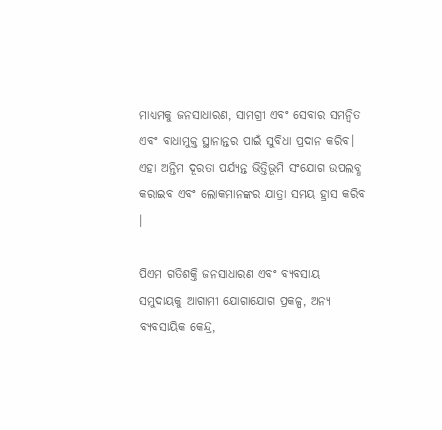ମାଧ୍ୟମକୁ ଜନସାଧାରଣ, ସାମଗ୍ରୀ ଏବଂ ସେବାର ସମନ୍ୱିତ ଏବଂ ବାଧାମୁକ୍ତ ସ୍ଥାନାନ୍ତର ପାଇଁ ସୁବିଧା ପ୍ରଦାନ କରିବ। ଏହା ଅନ୍ତିମ ଦୂରତା ପର୍ଯ୍ୟନ୍ତ ଭିତ୍ତିଭୂମି ସଂଯୋଗ ଉପଲବ୍ଧ କରାଇବ ଏବଂ ଲୋକମାନଙ୍କର ଯାତ୍ରା ସମୟ ହ୍ରାସ କରିବ ।

ପିଏମ ଗତିଶକ୍ତି ଜନସାଧାରଣ ଏବଂ ବ୍ୟବସାୟ ସମୁଦାୟକୁ ଆଗାମୀ ଯୋଗାଯୋଗ ପ୍ରକଳ୍ପ, ଅନ୍ୟ ବ୍ୟବସାୟିକ କେନ୍ଦ୍ର,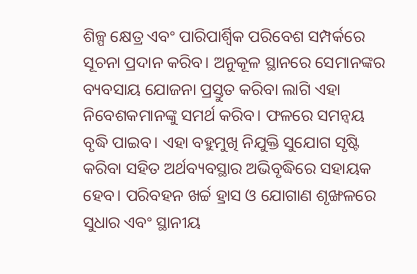ଶିଳ୍ପ କ୍ଷେତ୍ର ଏବଂ ପାରିପାର୍ଶ୍ୱିକ ପରିବେଶ ସମ୍ପର୍କରେ ସୂଚନା ପ୍ରଦାନ କରିବ। ଅନୁକୂଳ ସ୍ଥାନରେ ସେମାନଙ୍କର ବ୍ୟବସାୟ ଯୋଜନା ପ୍ରସ୍ତୁତ କରିବା ଲାଗି ଏହା ନିବେଶକମାନଙ୍କୁ ସମର୍ଥ କରିବ। ଫଳରେ ସମନ୍ୱୟ ବୃଦ୍ଧି ପାଇବ। ଏହା ବହୁମୁଖି ନିଯୁକ୍ତି ସୁଯୋଗ ସୃଷ୍ଟି କରିବା ସହିତ ଅର୍ଥବ୍ୟବସ୍ଥାର ଅଭିବୃଦ୍ଧିରେ ସହାୟକ ହେବ। ପରିବହନ ଖର୍ଚ୍ଚ ହ୍ରାସ ଓ ଯୋଗାଣ ଶୃଙ୍ଖଳରେ ସୁଧାର ଏବଂ ସ୍ଥାନୀୟ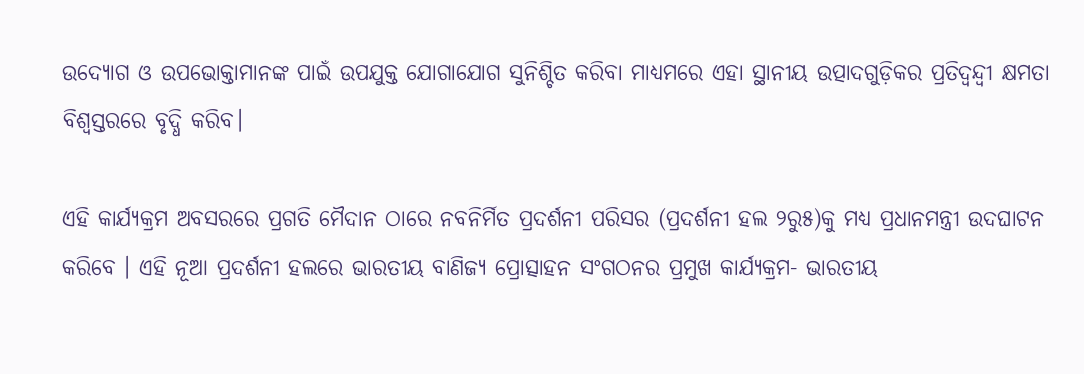ଉଦ୍ୟୋଗ ଓ ଉପଭୋକ୍ତାମାନଙ୍କ ପାଇଁ ଉପଯୁକ୍ତ ଯୋଗାଯୋଗ ସୁନିଶ୍ଚିତ କରିବା ମାଧ୍ୟମରେ ଏହା ସ୍ଥାନୀୟ ଉତ୍ପାଦଗୁଡ଼ିକର ପ୍ରତିଦ୍ୱନ୍ଦ୍ୱୀ କ୍ଷମତା ବିଶ୍ୱସ୍ତରରେ ବୃଦ୍ଧି କରିବ।

ଏହି କାର୍ଯ୍ୟକ୍ରମ ଅବସରରେ ପ୍ରଗତି ମୈଦାନ ଠାରେ ନବନିର୍ମିତ ପ୍ରଦର୍ଶନୀ ପରିସର (ପ୍ରଦର୍ଶନୀ ହଲ ୨ରୁ୫)କୁ ମଧ୍ୟ ପ୍ରଧାନମନ୍ତ୍ରୀ ଉଦଘାଟନ କରିବେ । ଏହି ନୂଆ ପ୍ରଦର୍ଶନୀ ହଲରେ ଭାରତୀୟ ବାଣିଜ୍ୟ ପ୍ରୋତ୍ସାହନ ସଂଗଠନର ପ୍ରମୁଖ କାର୍ଯ୍ୟକ୍ରମ- ଭାରତୀୟ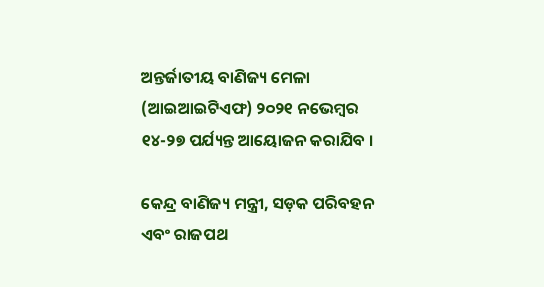ଅନ୍ତର୍ଜାତୀୟ ବାଣିଜ୍ୟ ମେଳା (ଆଇଆଇଟିଏଫ) ୨୦୨୧ ନଭେମ୍ବର ୧୪-୨୭ ପର୍ଯ୍ୟନ୍ତ ଆୟୋଜନ କରାଯିବ ।

କେନ୍ଦ୍ର ବାଣିଜ୍ୟ ମନ୍ତ୍ରୀ, ସଡ଼କ ପରିବହନ ଏବଂ ରାଜପଥ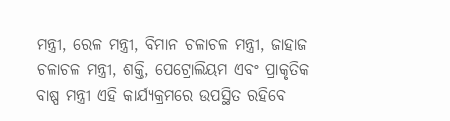ମନ୍ତ୍ରୀ, ରେଳ ମନ୍ତ୍ରୀ, ବିମାନ ଚଳାଚଳ ମନ୍ତ୍ରୀ, ଜାହାଜ ଚଳାଚଳ ମନ୍ତ୍ରୀ, ଶକ୍ତି, ପେଟ୍ରୋଲିୟମ ଏବଂ ପ୍ରାକୃତିକ ବାଷ୍ପ ମନ୍ତ୍ରୀ ଏହି କାର୍ଯ୍ୟକ୍ରମରେ ଉପସ୍ଥିତ ରହିବେ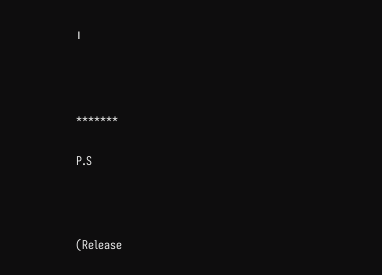।



*******

P.S



(Release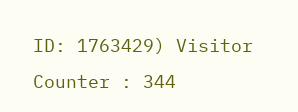ID: 1763429) Visitor Counter : 344